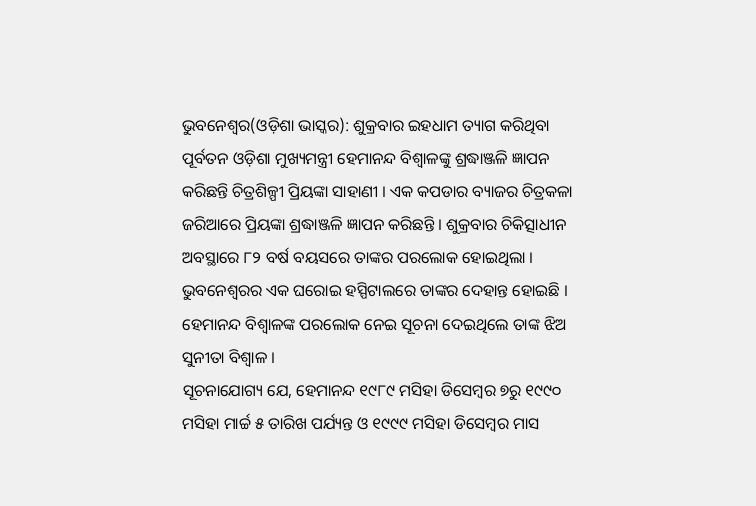ଭୁବନେଶ୍ୱର(ଓଡ଼ିଶା ଭାସ୍କର): ଶୁକ୍ରବାର ଇହଧାମ ତ୍ୟାଗ କରିଥିବା ପୂର୍ବତନ ଓଡ଼ିଶା ମୁଖ୍ୟମନ୍ତ୍ରୀ ହେମାନନ୍ଦ ବିଶ୍ୱାଳଙ୍କୁ ଶ୍ରଦ୍ଧାଞ୍ଜଳି ଜ୍ଞାପନ କରିଛନ୍ତି ଚିତ୍ରଶିଳ୍ପୀ ପ୍ରିୟଙ୍କା ସାହାଣୀ । ଏକ କପଡାର ବ୍ୟାଜର ଚିତ୍ରକଳା ଜରିଆରେ ପ୍ରିୟଙ୍କା ଶ୍ରଦ୍ଧାଞ୍ଜଳି ଜ୍ଞାପନ କରିଛନ୍ତି । ଶୁକ୍ରବାର ଚିକିତ୍ସାଧୀନ ଅବସ୍ଥାରେ ୮୨ ବର୍ଷ ବୟସରେ ତାଙ୍କର ପରଲୋକ ହୋଇଥିଲା । ଭୁବନେଶ୍ୱରର ଏକ ଘରୋଇ ହସ୍ପିଟାଲରେ ତାଙ୍କର ଦେହାନ୍ତ ହୋଇଛି । ହେମାନନ୍ଦ ବିଶ୍ୱାଳଙ୍କ ପରଲୋକ ନେଇ ସୂଚନା ଦେଇଥିଲେ ତାଙ୍କ ଝିଅ ସୁନୀତା ବିଶ୍ୱାଳ ।
ସୂଚନାଯୋଗ୍ୟ ଯେ, ହେମାନନ୍ଦ ୧୯୮୯ ମସିହା ଡିସେମ୍ବର ୭ରୁ ୧୯୯୦ ମସିହା ମାର୍ଚ୍ଚ ୫ ତାରିଖ ପର୍ଯ୍ୟନ୍ତ ଓ ୧୯୯୯ ମସିହା ଡିସେମ୍ବର ମାସ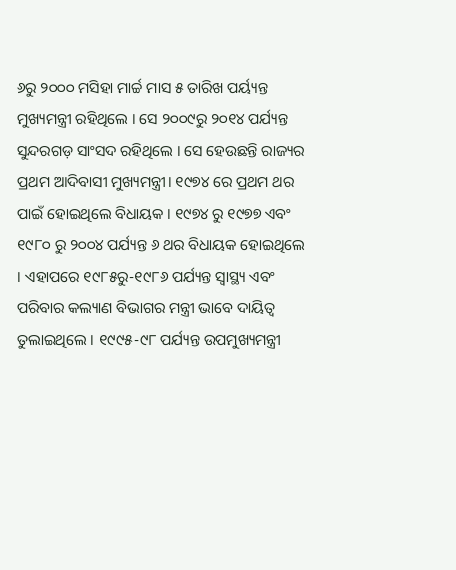୬ରୁ ୨୦୦୦ ମସିହା ମାର୍ଚ୍ଚ ମାସ ୫ ତାରିଖ ପର୍ୟ୍ୟନ୍ତ ମୁଖ୍ୟମନ୍ତ୍ରୀ ରହିଥିଲେ । ସେ ୨୦୦୯ରୁ ୨୦୧୪ ପର୍ଯ୍ୟନ୍ତ ସୁନ୍ଦରଗଡ଼ ସାଂସଦ ରହିଥିଲେ । ସେ ହେଉଛନ୍ତି ରାଜ୍ୟର ପ୍ରଥମ ଆଦିବାସୀ ମୁଖ୍ୟମନ୍ତ୍ରୀ। ୧୯୭୪ ରେ ପ୍ରଥମ ଥର ପାଇଁ ହୋଇଥିଲେ ବିଧାୟକ । ୧୯୭୪ ରୁ ୧୯୭୭ ଏବଂ ୧୯୮୦ ରୁ ୨୦୦୪ ପର୍ଯ୍ୟନ୍ତ ୬ ଥର ବିଧାୟକ ହୋଇଥିଲେ । ଏହାପରେ ୧୯୮୫ରୁ-୧୯୮୬ ପର୍ଯ୍ୟନ୍ତ ସ୍ୱାସ୍ଥ୍ୟ ଏବଂ ପରିବାର କଲ୍ୟାଣ ବିଭାଗର ମନ୍ତ୍ରୀ ଭାବେ ଦାୟିତ୍ୱ ତୁଲାଇଥିଲେ । ୧୯୯୫-୯୮ ପର୍ଯ୍ୟନ୍ତ ଉପମୁଖ୍ୟମନ୍ତ୍ରୀ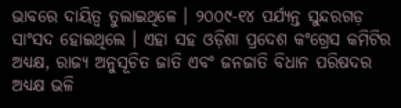ଭାବରେ ଦାୟିତ୍ୱ ତୁଲାଇଥିଳେ । ୨୦୦୯-୧୪ ପର୍ଯ୍ୟନ୍ତ ସୁନ୍ଦରଗଡ଼ ସାଂସଦ ହୋଇଥିଲେ । ଏହା ସହ ଓଡ଼ିଶା ପ୍ରଦେଶ କଂଗ୍ରେସ କମିଟିର ଅଧ୍ୟକ୍ଷ, ରାଜ୍ୟ ଅନୁସୂଚିତ ଜାତି ଏବଂ ଜନଜାତି ବିଧାନ ପରିଷଦର ଅଧ୍ୟକ୍ଷ ଭଳି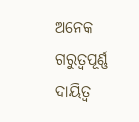ଅନେକ ଗରୁତ୍ୱପୂର୍ଣ୍ଣ ଦାୟିତ୍ୱ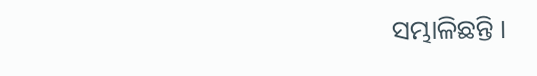ସମ୍ଭାଳିଛନ୍ତି ।